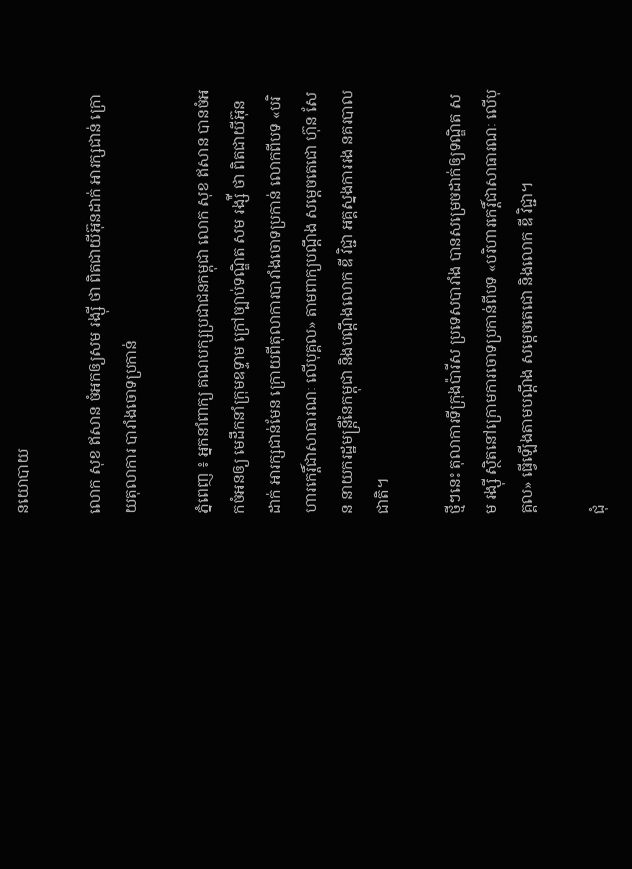នយោបាយ

លោក សុខ ឥសាន ចំអកឲ្យសម រង្ស៊ី ថា ពិតជាយីអ៊ុនដាក់ អារក្សជាន់ ក្រោយតុលាការ បារាំងចោទប្រកាន់

ភ្នំពេញ ៖ អ្នកនាំពាក្យ គណបក្សប្រជាជនកម្ពុជា លោក សុខ ឥសាន បានចំអកចំអនឲ្យ មេដឹកនាំក្រុមឧទ្ទាម ក្រៅច្បាប់ទណ្ឌិត សម រង្ស៉ី ថា ពិតជាយីអ៊ុនដាក់ អារក្សជាន់មែន ក្រោយពីតុលាការបារាំងចោទប្រកាន់ លោកពីបទ «បរិហារកេរ្តិ៍ជាសាធារណៈ លើបុគ្គល» តាមពាក្យបណ្តឹង សម្ដេចតេជោ ហ៊ុន សែន នាយករដ្ឋមន្ដ្រីនៃកម្ពុជា និងបណ្តឹងលោក ឌី វិជ្ជា អគ្គស្នងការរង នគរបាលជាតិ។

ថ្មីៗនេះ តុលាការទីក្រុងប៉ារីស ប្រទេសបារាំង បានសម្រេចដាក់ឲ្យទណ្ឌិត សម រង្ស៊ី ស្ថិតនៅក្រោមការចោទប្រកាន់ពីបទ «បរិហារកេរ្តិ៍ជាសាធារណៈ លើបុគ្គល» ធ្វើឡើងតាមបណ្តឹង សម្តេចតេជោ និងលោក ឌី វិជ្ជា។

ជុំ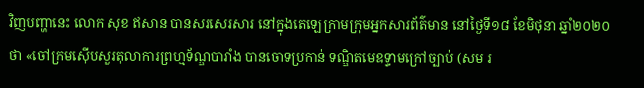វិញបញ្ហានេះ លោក សុខ ឥសាន បានសរសេរសារ នៅក្នុងតេឡេក្រាមក្រុមអ្នកសារព័ត៌មាន នៅថ្ងៃទី១៨ ខែមិថុនា ឆ្នាំ២០២០ ថា «ចៅក្រមស៊ើបសួរតុលាការព្រហ្មទ័ណ្ឌបារាំង បានចោទប្រកាន់ ទណ្ឌិតមេឧទ្ទាមក្រៅច្បាប់ (សម រ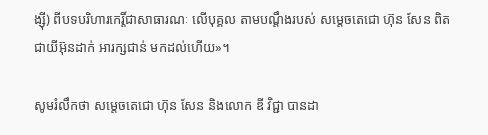ង្ស៊ី) ពីបទបរិហារកេរ្តិ៍ជាសាធារណៈ លើបុគ្គល តាមបណ្តឹងរបស់ សម្តេចតេជោ ហ៊ុន សែន ពិតជាយីអ៊ុនដាក់ អារក្សជាន់ មកដល់ហើយ»។

សូមរំលឹកថា សម្តេចតេជោ ហ៊ុន សែន និងលោក ឌី វិជ្ជា បានដា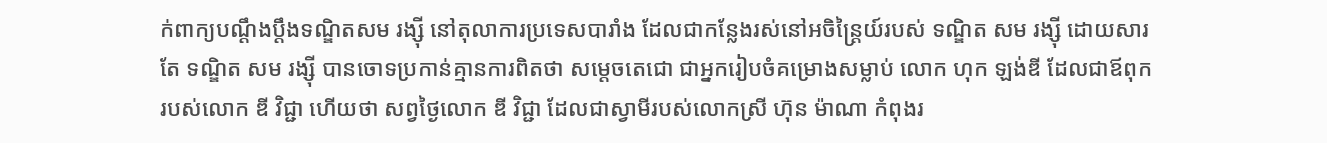ក់ពាក្យបណ្ដឹងប្តឹងទណ្ឌិតសម រង្ស៊ី នៅតុលាការប្រទេសបារាំង ដែលជាកន្លែងរស់នៅអចិន្ត្រៃយ៍របស់ ទណ្ឌិត សម រង្ស៊ី ដោយសារតែ ទណ្ឌិត សម រង្ស៊ី បានចោទប្រកាន់គ្មានការពិតថា សម្តេចតេជោ ជាអ្នករៀបចំគម្រោងសម្លាប់ លោក ហុក ឡង់ឌី ដែលជាឪពុករបស់លោក ឌី វិជ្ជា ហើយថា សព្វថ្ងៃលោក ឌី វិជ្ជា ដែលជាស្វាមីរបស់លោកស្រី ហ៊ុន ម៉ាណា កំពុងរ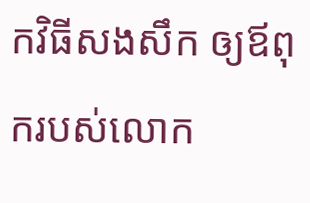កវិធីសងសឹក ឲ្យឪពុករបស់លោក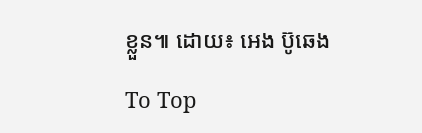ខ្លួន៕ ដោយ៖ អេង ប៊ូឆេង

To Top